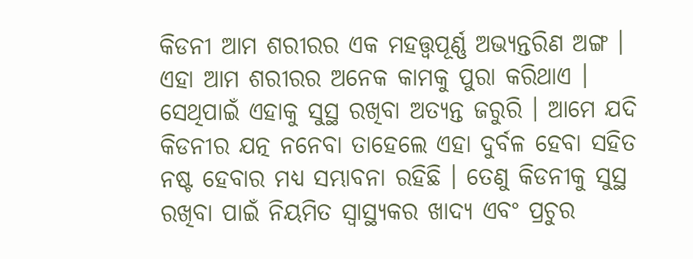କିଡନୀ ଆମ ଶରୀରର ଏକ ମହତ୍ତ୍ୱପୂର୍ଣ୍ଣ ଅଭ୍ୟନ୍ତରିଣ ଅଙ୍ଗ । ଏହା ଆମ ଶରୀରର ଅନେକ କାମକୁ ପୁରା କରିଥାଏ । ସେଥିପାଇଁ ଏହାକୁ ସୁସ୍ଥ ରଖିବା ଅତ୍ୟନ୍ତ ଜରୁରି । ଆମେ ଯଦି କିଡନୀର ଯତ୍ନ ନନେବା ତାହେଲେ ଏହା ଦୁର୍ବଳ ହେବା ସହିତ ନଷ୍ଟ ହେବାର ମଧ୍ୟ ସମ୍ଭାବନା ରହିଛି । ତେଣୁ କିଡନୀକୁ ସୁସ୍ଥ ରଖିବା ପାଇଁ ନିୟମିତ ସ୍ୱାସ୍ଥ୍ୟକର ଖାଦ୍ୟ ଏବଂ ପ୍ରଚୁର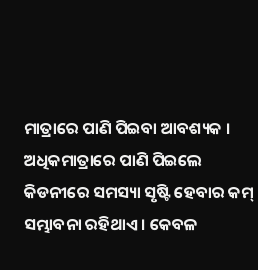ମାତ୍ରାରେ ପାଣି ପିଇବା ଆବଶ୍ୟକ ।
ଅଧିକମାତ୍ରାରେ ପାଣି ପିଇଲେ କିଡନୀରେ ସମସ୍ୟା ସୃଷ୍ଟି ହେବାର କମ୍ ସମ୍ଭାବନା ରହିଥାଏ । କେବଳ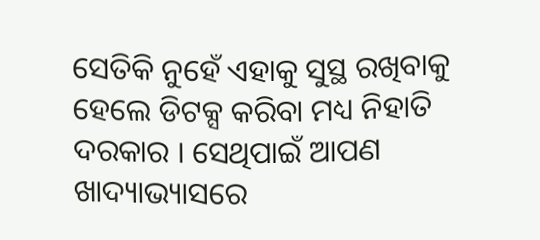ସେତିକି ନୁହେଁ ଏହାକୁ ସୁସ୍ଥ ରଖିବାକୁ ହେଲେ ଡିଟକ୍ସ କରିବା ମଧ୍ୟ ନିହାତି ଦରକାର । ସେଥିପାଇଁ ଆପଣ ଖାଦ୍ୟାଭ୍ୟାସରେ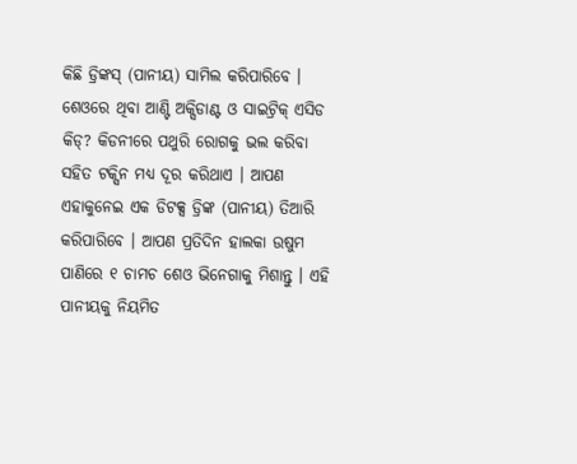କିଛି ଡ୍ରିଙ୍କସ୍ (ପାନୀୟ) ସାମିଲ କରିପାରିବେ ।
ଶେଓରେ ଥିବା ଆଣ୍ଟି ଅକ୍ସିଡାଣ୍ଟ ଓ ସାଇଟ୍ରିକ୍ ଏସିଡ କିଡ୍? କିଡନୀରେ ପଥୁରି ରୋଗକୁ ଭଲ କରିବା ସହିତ ଟକ୍ସିନ ମଧ୍ୟ ଦୂର କରିଥାଏ । ଆପଣ ଏହାକୁନେଇ ଏକ ଡିଟକ୍ସ ଡ୍ରିଙ୍କ (ପାନୀୟ) ତିଆରି କରିପାରିବେ । ଆପଣ ପ୍ରତିଦିନ ହାଲକା ଉଷୁମ ପାଣିରେ ୧ ଚାମଚ ଶେଓ ଭିନେଗାକୁ ମିଶାନ୍ତୁ । ଏହି ପାନୀୟକୁ ନିୟମିତ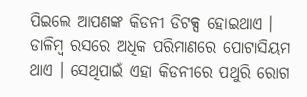ପିଇଲେ ଆପଣଙ୍କ କିଡନୀ ଡିଟକ୍ସ ହୋଇଥାଏ ।
ଡାଳିମ୍ୱ ରସରେ ଅଧିକ ପରିମାଣରେ ପୋଟାସିୟମ ଥାଏ । ସେଥିପାଇଁ ଏହା କିଡନୀରେ ପଥୁରି ରୋଗ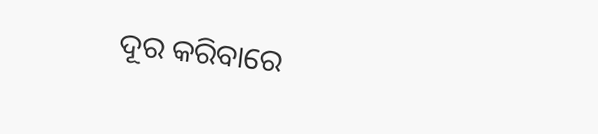ଦୂର କରିବାରେ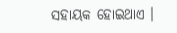ସହାୟକ ହୋଇଥାଏ ।